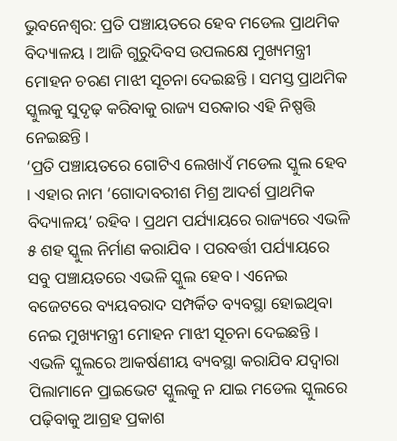ଭୁବନେଶ୍ୱର: ପ୍ରତି ପଞ୍ଚାୟତରେ ହେବ ମଡେଲ ପ୍ରାଥମିକ ବିଦ୍ୟାଳୟ । ଆଜି ଗୁରୁଦିବସ ଉପଲକ୍ଷେ ମୁଖ୍ୟମନ୍ତ୍ରୀ ମୋହନ ଚରଣ ମାଝୀ ସୂଚନା ଦେଇଛନ୍ତି । ସମସ୍ତ ପ୍ରାଥମିକ ସ୍କୁଲକୁ ସୁଦୃଢ଼ କରିବାକୁ ରାଜ୍ୟ ସରକାର ଏହି ନିଷ୍ପତ୍ତି ନେଇଛନ୍ତି ।
‘ପ୍ରତି ପଞ୍ଚାୟତରେ ଗୋଟିଏ ଲେଖାଏଁ ମଡେଲ ସ୍କୁଲ ହେବ । ଏହାର ନାମ ‘ଗୋଦାବରୀଶ ମିଶ୍ର ଆଦର୍ଶ ପ୍ରାଥମିକ ବିଦ୍ୟାଳୟ’ ରହିବ । ପ୍ରଥମ ପର୍ଯ୍ୟାୟରେ ରାଜ୍ୟରେ ଏଭଳି ୫ ଶହ ସ୍କୁଲ ନିର୍ମାଣ କରାଯିବ । ପରବର୍ତ୍ତୀ ପର୍ଯ୍ୟାୟରେ ସବୁ ପଞ୍ଚାୟତରେ ଏଭଳି ସ୍କୁଲ ହେବ । ଏନେଇ ବଜେଟରେ ବ୍ୟୟବରାଦ ସମ୍ପର୍କିତ ବ୍ୟବସ୍ଥା ହୋଇଥିବା ନେଇ ମୁଖ୍ୟମନ୍ତ୍ରୀ ମୋହନ ମାଝୀ ସୂଚନା ଦେଇଛନ୍ତି । ଏଭଳି ସ୍କୁଲରେ ଆକର୍ଷଣୀୟ ବ୍ୟବସ୍ଥା କରାଯିବ ଯଦ୍ୱାରା ପିଲାମାନେ ପ୍ରାଇଭେଟ ସ୍କୁଲକୁ ନ ଯାଇ ମଡେଲ ସ୍କୁଲରେ ପଢ଼ିବାକୁ ଆଗ୍ରହ ପ୍ରକାଶ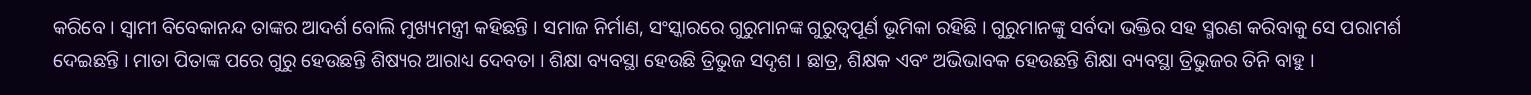କରିବେ । ସ୍ୱାମୀ ବିବେକାନନ୍ଦ ତାଙ୍କର ଆଦର୍ଶ ବୋଲି ମୁଖ୍ୟମନ୍ତ୍ରୀ କହିଛନ୍ତି । ସମାଜ ନିର୍ମାଣ, ସଂସ୍କାରରେ ଗୁରୁମାନଙ୍କ ଗୁରୁତ୍ୱପୂର୍ଣ ଭୂମିକା ରହିଛି । ଗୁରୁମାନଙ୍କୁ ସର୍ବଦା ଭକ୍ତିର ସହ ସ୍ମରଣ କରିବାକୁ ସେ ପରାମର୍ଶ ଦେଇଛନ୍ତି । ମାତା ପିତାଙ୍କ ପରେ ଗୁରୁ ହେଉଛନ୍ତି ଶିଷ୍ୟର ଆରାଧ୍ୟ ଦେବତା । ଶିକ୍ଷା ବ୍ୟବସ୍ଥା ହେଉଛି ତ୍ରିଭୁଜ ସଦୃଶ । ଛାତ୍ର, ଶିକ୍ଷକ ଏବଂ ଅଭିଭାବକ ହେଉଛନ୍ତି ଶିକ୍ଷା ବ୍ୟବସ୍ଥା ତ୍ରିଭୁଜର ତିନି ବାହୁ ।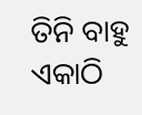ତିନି ବାହୁ ଏକାଠି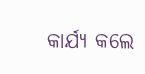କାର୍ଯ୍ୟ କଲେ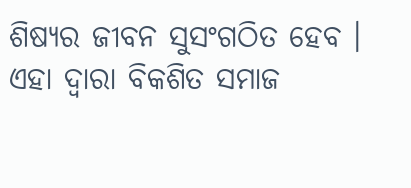ଶିଷ୍ୟର ଜୀବନ ସୁସଂଗଠିତ ହେବ । ଏହା ଦ୍ୱାରା ବିକଶିତ ସମାଜ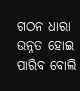ଗଠନ ଧାରା ଉନ୍ନତ ହୋଇ ପାରିବ ବୋଲି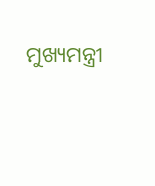ମୁଖ୍ୟମନ୍ତ୍ରୀ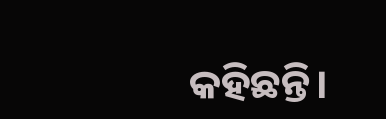କହିଛନ୍ତି।